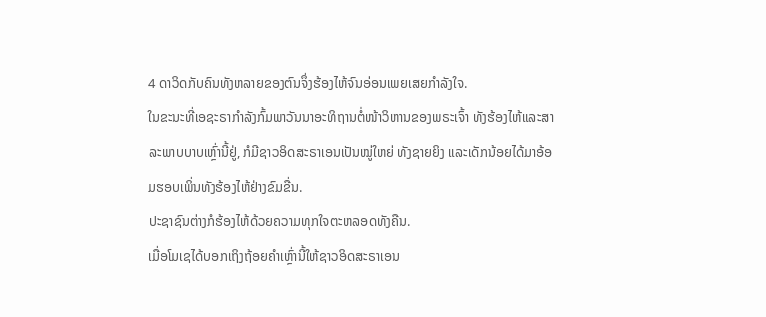4 ດາວິດກັບຄົນທັງຫລາຍຂອງຕົນຈຶ່ງຮ້ອງໄຫ້ຈົນອ່ອນເພຍເສຍກຳລັງໃຈ.
ໃນຂະນະທີ່ເອຊະຣາກຳລັງກົ້ມພາວັນນາອະທິຖານຕໍ່ໜ້າວິຫານຂອງພຣະເຈົ້າ ທັງຮ້ອງໄຫ້ແລະສາລະພາບບາບເຫຼົ່ານີ້ຢູ່, ກໍມີຊາວອິດສະຣາເອນເປັນໝູ່ໃຫຍ່ ທັງຊາຍຍິງ ແລະເດັກນ້ອຍໄດ້ມາອ້ອມຮອບເພິ່ນທັງຮ້ອງໄຫ້ຢ່າງຂົມຂື່ນ.
ປະຊາຊົນຕ່າງກໍຮ້ອງໄຫ້ດ້ວຍຄວາມທຸກໃຈຕະຫລອດທັງຄືນ.
ເມື່ອໂມເຊໄດ້ບອກເຖິງຖ້ອຍຄຳເຫຼົ່ານີ້ໃຫ້ຊາວອິດສະຣາເອນ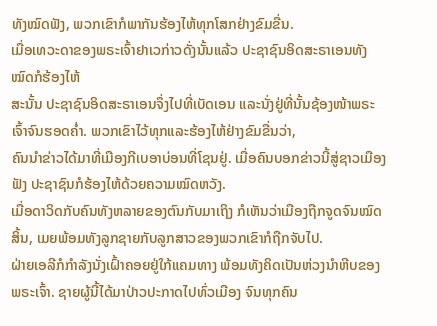ທັງໝົດຟັງ, ພວກເຂົາກໍພາກັນຮ້ອງໄຫ້ທຸກໂສກຢ່າງຂົມຂື່ນ.
ເມື່ອເທວະດາຂອງພຣະເຈົ້າຢາເວກ່າວດັ່ງນັ້ນແລ້ວ ປະຊາຊົນອິດສະຣາເອນທັງໝົດກໍຮ້ອງໄຫ້
ສະນັ້ນ ປະຊາຊົນອິດສະຣາເອນຈຶ່ງໄປທີ່ເບັດເອນ ແລະນັ່ງຢູ່ທີ່ນັ້ນຊ້ອງໜ້າພຣະເຈົ້າຈົນຮອດຄໍ່າ. ພວກເຂົາໄວ້ທຸກແລະຮ້ອງໄຫ້ຢ່າງຂົມຂື່ນວ່າ,
ຄົນນຳຂ່າວໄດ້ມາທີ່ເມືອງກີເບອາບ່ອນທີ່ໂຊນຢູ່. ເມື່ອຄົນບອກຂ່າວນີ້ສູ່ຊາວເມືອງຟັງ ປະຊາຊົນກໍຮ້ອງໄຫ້ດ້ວຍຄວາມໝົດຫວັງ.
ເມື່ອດາວິດກັບຄົນທັງຫລາຍຂອງຕົນກັບມາເຖິງ ກໍເຫັນວ່າເມືອງຖືກຈູດຈົນໝົດສິ້ນ, ເມຍພ້ອມທັງລູກຊາຍກັບລູກສາວຂອງພວກເຂົາກໍຖືກຈັບໄປ.
ຝ່າຍເອລີກໍກຳລັງນັ່ງເຝົ້າຄອຍຢູ່ໃກ້ແຄມທາງ ພ້ອມທັງຄິດເປັນຫ່ວງນຳຫີບຂອງພຣະເຈົ້າ. ຊາຍຜູ້ນີ້ໄດ້ມາປ່າວປະກາດໄປທົ່ວເມືອງ ຈົນທຸກຄົນ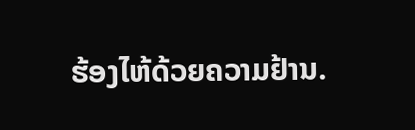ຮ້ອງໄຫ້ດ້ວຍຄວາມຢ້ານ.